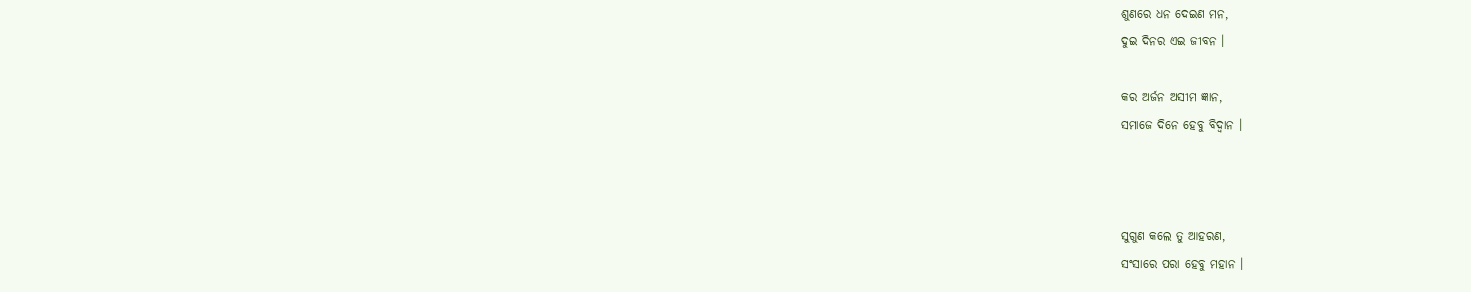ଶୁଣରେ ଧନ ଦେଇଣ ମନ,
ଦୁଇ ଦିନର ଏଇ ଜୀବନ ।

କର ଅର୍ଜନ ଅସୀମ ଜ୍ଞାନ,
ସମାଜେ ଦିନେ ହେବୁ ବିଦ୍ବାନ ।



ସୁଗୁଣ କଲେ ତୁ ଆହରଣ,
ସଂସାରେ ପରା ହେବୁ ମହାନ ।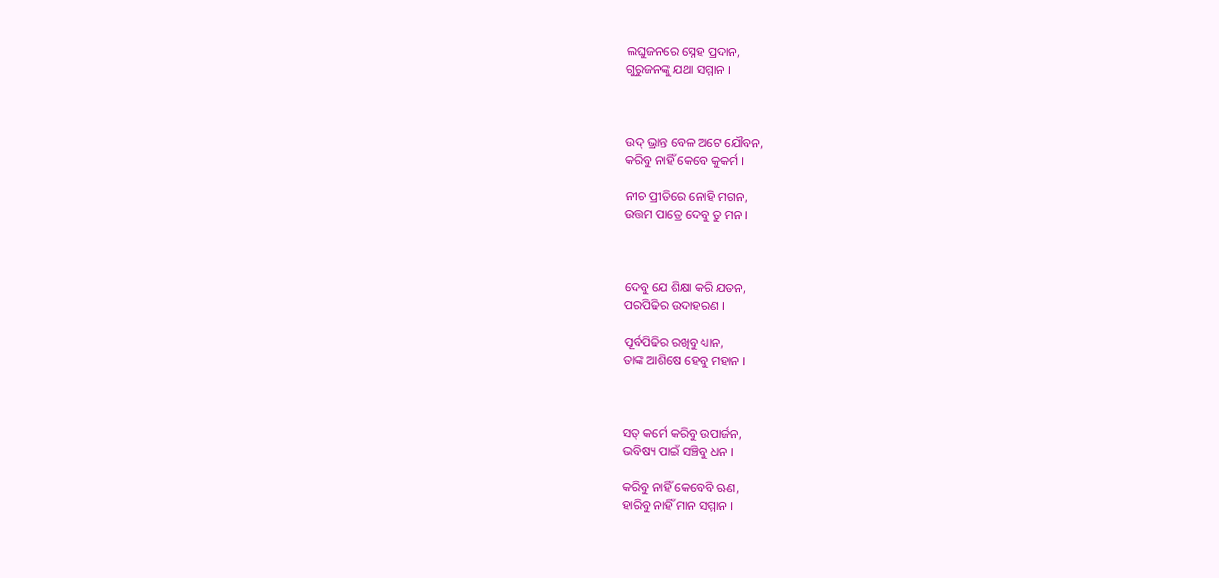ଲଘୁଜନରେ ସ୍ନେହ ପ୍ରଦାନ,
ଗୁରୁଜନଙ୍କୁ ଯଥା ସମ୍ମାନ ।



ଉଦ୍ ଭ୍ରାନ୍ତ ବେଳ ଅଟେ ଯୌବନ,
କରିବୁ ନାହିଁ କେବେ କୁକର୍ମ ।

ନୀଚ ପ୍ରୀତିରେ ନୋହି ମଗନ,
ଉତ୍ତମ ପାତ୍ରେ ଦେବୁ ତୁ ମନ ।



ଦେବୁ ଯେ ଶିକ୍ଷା କରି ଯତନ,
ପରପିଢିର ଉଦାହରଣ ।

ପୂର୍ବପିଢିର ରଖିବୁ ଧ୍ୟାନ,
ତାଙ୍କ ଆଶିଷେ ହେବୁ ମହାନ ।



ସତ୍ କର୍ମେ କରିବୁ ଉପାର୍ଜନ,
ଭବିଷ୍ୟ ପାଇଁ ସଞ୍ଚିବୁ ଧନ ।

କରିବୁ ନାହିଁ କେବେବି ଋଣ,
ହାରିବୁ ନାହିଁ ମାନ ସମ୍ମାନ ।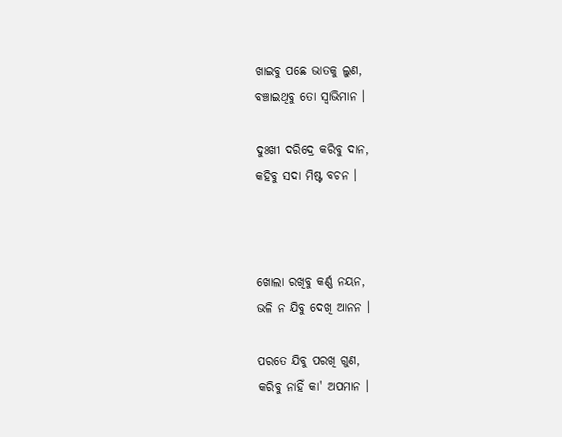ଖାଇବୁ ପଛେ ଭାତକୁ ଲୁଣ,
ବଞ୍ଚାଇଥିବୁ ତୋ ସ୍ବାଭିମାନ ।

ଦୁଃଖୀ ଦରିଦ୍ରେ କରିବୁ ଦାନ,
କହିବୁ ସଦା ମିଷ୍ଟ ବଚନ ।



ଖୋଲା ରଖିବୁ କର୍ଣ୍ଣ ନୟନ,
ଭଳି ନ ଯିବୁ ଦେଖି ଆନନ ।

ପରତେ ଯିବୁ ପରଖି ଗୁଣ,
କରିବୁ ନାହିଁ କା' ଅପମାନ ।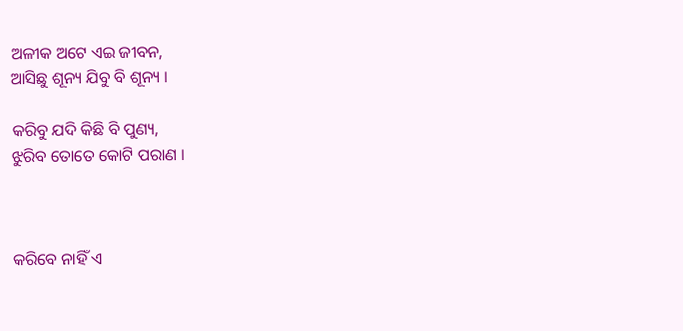ଅଳୀକ ଅଟେ ଏଇ ଜୀବନ,
ଆସିଛୁ ଶୂନ୍ୟ ଯିବୁ ବି ଶୂନ୍ୟ ।

କରିବୁ ଯଦି କିଛି ବି ପୁଣ୍ୟ,
ଝୁରିବ ତୋତେ କୋଟି ପରାଣ ।



କରିବେ ନାହିଁ ଏ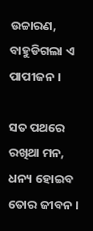ଉଚ୍ଚାରଣ,
ବାହୁଡିଗଲା ଏ ପାପୀଜନ ।

ସତ ପଥରେ ରଖିଥା ମନ,
ଧନ୍ୟ ହୋଇବ ତୋର ଜୀବନ ।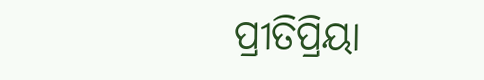ପ୍ରୀତିପ୍ରିୟା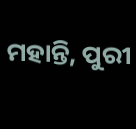ମହାନ୍ତି, ପୁରୀ